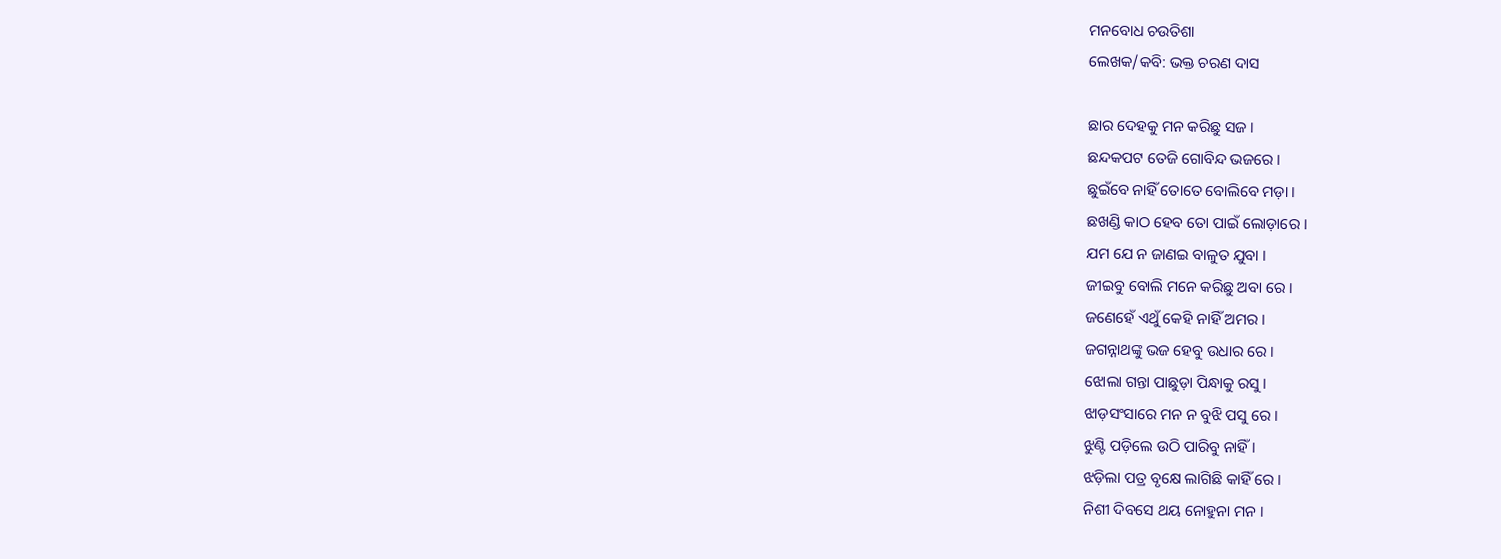ମନବୋଧ ଚଉତିଶା
ଲେଖକ/କବି: ଭକ୍ତ ଚରଣ ଦାସ

ଛାର ଦେହକୁ ମନ କରିଛୁ ସଜ ।
ଛନ୍ଦକପଟ ତେଜି ଗୋବିନ୍ଦ ଭଜରେ ।
ଛୁଇଁବେ ନାହିଁ ତୋତେ ବୋଲିବେ ମଡ଼ା ।
ଛଖଣ୍ଡି କାଠ ହେବ ତୋ ପାଇଁ ଲୋଡ଼ାରେ ।
ଯମ ଯେ ନ ଜାଣଇ ବାଳୁତ ଯୁବା ।
ଜୀଇବୁ ବୋଲି ମନେ କରିଛୁ ଅବା ରେ ।
ଜଣେହେଁ ଏଥୁଁ କେହି ନାହିଁ ଅମର ।
ଜଗନ୍ନାଥଙ୍କୁ ଭଜ ହେବୁ ଉଧାର ରେ ।
ଝୋଲା ଗନ୍ତା ପାଛୁଡ଼ା ପିନ୍ଧାକୁ ରସୁ ।
ଝାଡ଼ସଂସାରେ ମନ ନ ବୁଝି ପସୁ ରେ ।
ଝୁଣ୍ଟି ପଡ଼ିଲେ ଉଠି ପାରିବୁ ନାହିଁ ।
ଝଡ଼ିଲା ପତ୍ର ବୃକ୍ଷେ ଲାଗିଛି କାହିଁ ରେ ।
ନିଶୀ ଦିବସେ ଥୟ ନୋହୁନା ମନ ।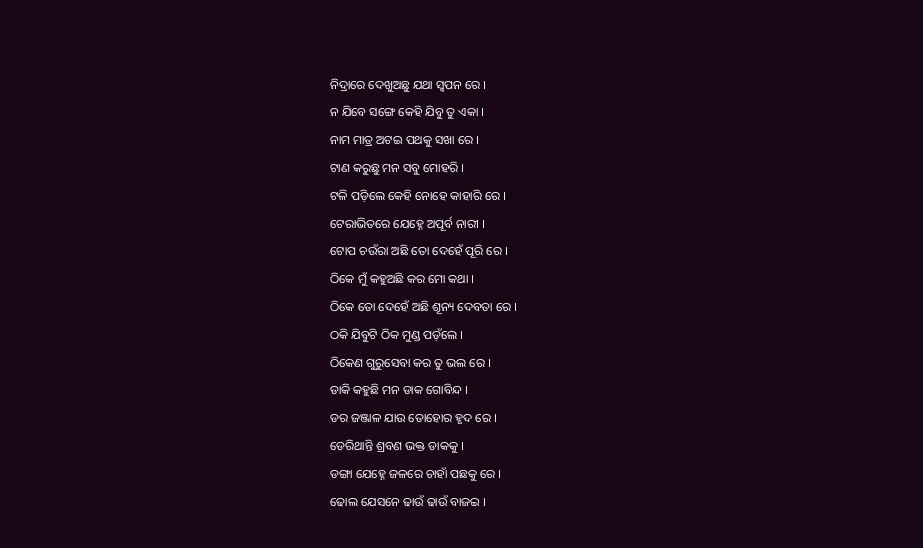ନିଦ୍ରାରେ ଦେଖୁଅଛୁ ଯଥା ସ୍ବପନ ରେ ।
ନ ଯିବେ ସଙ୍ଗେ କେହି ଯିବୁ ତୁ ଏକା ।
ନାମ ମାତ୍ର ଅଟଇ ପଥକୁ ସଖା ରେ ।
ଟାଣ କରୁଛୁ ମନ ସବୁ ମୋହରି ।
ଟଳି ପଡ଼ିଲେ କେହି ନୋହେ କାହାରି ରେ ।
ଟେରାଭିତରେ ଯେହ୍ନେ ଅପୂର୍ବ ନାରୀ ।
ଟୋପ ଚଉଁରା ଅଛି ତୋ ଦେହେଁ ପୂରି ରେ ।
ଠିକେ ମୁଁ କହୁଅଛି କର ମୋ କଥା ।
ଠିକେ ତୋ ଦେହେଁ ଅଛି ଶୂନ୍ୟ ଦେବତା ରେ ।
ଠକି ଯିବୁଟି ଠିକ ମୁଣ୍ଡ ପଡ଼ଁଲେ ।
ଠିକେଣ ଗୁରୁସେବା କର ତୁ ଭଲ ରେ ।
ଡାକି କହୁଛି ମନ ଡାକ ଗୋବିନ୍ଦ ।
ଡର ଜଞ୍ଜାଳ ଯାଉ ତୋହୋର ହୃଦ ରେ ।
ଡେରିଥାନ୍ତି ଶ୍ରବଣ ଭକ୍ତ ଡାକକୁ ।
ଡଙ୍ଗା ଯେହ୍ନେ ଜଳରେ ଚାହାଁ ପଛକୁ ରେ ।
ଢୋଲ ଯେସନେ ଢାଉଁ ଢାଉଁ ବାଜଇ ।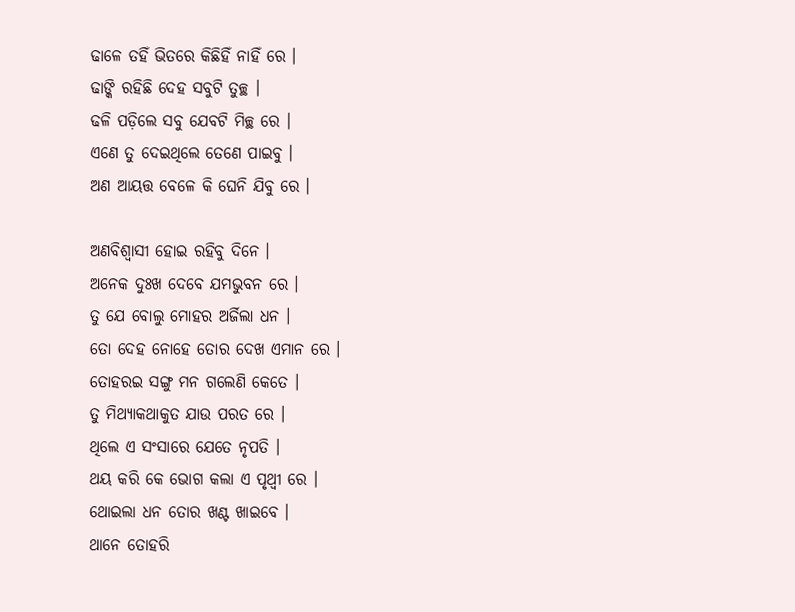ଢାଳେ ତହିଁ ଭିତରେ କିଛିହିଁ ନାହିଁ ରେ ।
ଢାଙ୍କି ରହିଛି ଦେହ ସବୁଟି ତୁଚ୍ଛ ।
ଢଳି ପଡ଼ିଲେ ସବୁ ଯେବଟି ମିଚ୍ଛ ରେ ।
ଏଣେ ତୁ ଦେଇଥିଲେ ତେଣେ ପାଇବୁ ।
ଅଣ ଆୟତ୍ତ ବେଳେ କି ଘେନି ଯିବୁ ରେ ।

ଅଣବିଶ୍ୱାସୀ ହୋଇ ରହିବୁ ଦିନେ ।
ଅନେକ ଦୁଃଖ ଦେବେ ଯମଭୁବନ ରେ ।
ତୁ ଯେ ବୋଲୁ ମୋହର ଅର୍ଜିଲା ଧନ ।
ତୋ ଦେହ ନୋହେ ତୋର ଦେଖ ଏମାନ ରେ ।
ତୋହରଇ ସଙ୍ଗୁ ମନ ଗଲେଣି କେତେ ।
ତୁ ମିଥ୍ୟାକଥାକୁତ ଯାଉ ପରତ ରେ ।
ଥିଲେ ଏ ସଂସାରେ ଯେତେ ନୃପତି ।
ଥୟ କରି କେ ଭୋଗ କଲା ଏ ପୃଥ୍ବୀ ରେ ।
ଥୋଇଲା ଧନ ତୋର ଖଣ୍ଟ ଖାଇବେ ।
ଥାନେ ତୋହରି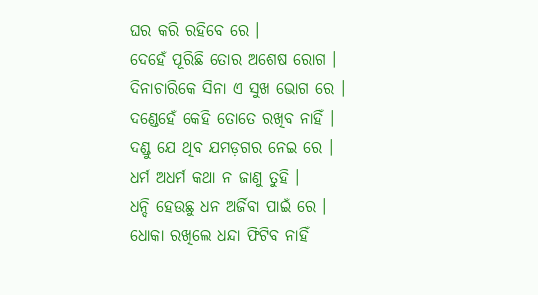ଘର କରି ରହିବେ ରେ ।
ଦେହେଁ ପୂରିଛି ତୋର ଅଶେଷ ରୋଗ ।
ଦିନାଚାରିକେ ସିନା ଏ ସୁଖ ଭୋଗ ରେ ।
ଦଣ୍ଡେହେଁ କେହି ତୋତେ ରଖିବ ନାହିଁ ।
ଦଣ୍ଡୁ ଯେ ଥିବ ଯମଡ଼ଗର ନେଇ ରେ ।
ଧର୍ମ ଅଧର୍ମ କଥା ନ ଜାଣୁ ତୁହି ।
ଧନ୍ଦି ହେଉଛୁ ଧନ ଅର୍ଜିବା ପାଇଁ ରେ ।
ଧୋକା ରଖିଲେ ଧନ୍ଦା ଫିଟିବ ନାହିଁ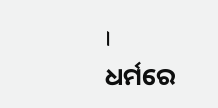।
ଧର୍ମରେ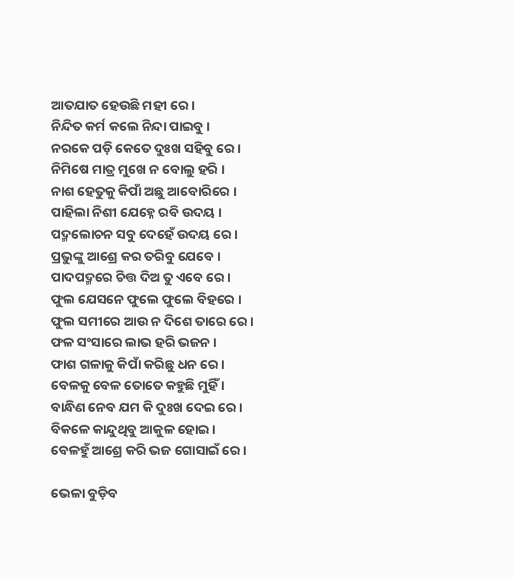ଆତଯାତ ହେଉଛି ମହୀ ରେ ।
ନିନ୍ଦିତ କର୍ମ କଲେ ନିନ୍ଦା ପାଇବୁ ।
ନରକେ ପଡ଼ି କେତେ ଦୁଃଖ ସହିବୁ ରେ ।
ନିମିଷେ ମାତ୍ର ମୁଖେ ନ ବୋଲୁ ହରି ।
ନାଶ ହେତୁକୁ କିପାଁ ଅଛୁ ଆବୋରିରେ ।
ପାହିଲା ନିଶୀ ଯେହ୍ନେ ରବି ଉଦୟ ।
ପଦ୍ମଲୋଚନ ସବୁ ଦେହେଁ ଉଦୟ ରେ ।
ପ୍ରଭୁଙ୍କୁ ଆଶ୍ରେ କର ତରିବୁ ଯେବେ ।
ପାଦପଦ୍ମରେ ଚିତ୍ତ ଦିଅ ତୁ ଏବେ ରେ ।
ଫୁଲ ଯେସନେ ଫୁଲେ ଫୁଲେ ବିହରେ ।
ଫୁଲ ସମୀରେ ଆଉ ନ ଦିଶେ ତାରେ ରେ ।
ଫଳ ସଂସାରେ ଲାଭ ହରି ଭଜନ ।
ଫାଶ ଗଳାକୁ କିପାଁ କରିଛୁ ଧନ ରେ ।
ବେଳକୁ ବେଳ ତୋତେ କହୁଛି ମୁହିଁ ।
ବାନ୍ଧିଣ ନେବ ଯମ କି ଦୁଃଖ ଦେଇ ରେ ।
ବିକଳେ କାନ୍ଦୁଥିବୁ ଆକୁଳ ହୋଇ ।
ବେଳହୁଁ ଆଶ୍ରେ କରି ଭଜ ଗୋସାଇଁ ରେ ।

ଭେଳା ବୁଡ଼ିବ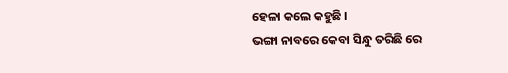ହେଳା କଲେ କହୁଛି ।
ଭଙ୍ଗା ନାବରେ କେବା ସିନ୍ଧୁ ତରିଛି ରେ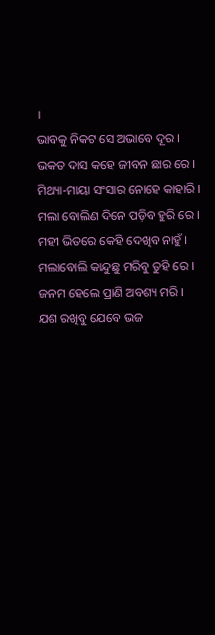।
ଭାବକୁ ନିକଟ ସେ ଅଭାବେ ଦୂର ।
ଭକତ ଦାସ କହେ ଜୀବନ ଛାର ରେ ।
ମିଥ୍ୟା-ମାୟା ସଂସାର ନୋହେ କାହାରି ।
ମଲା ବୋଲିଣ ଦିନେ ପଡ଼ିବ ହୁରି ରେ ।
ମହୀ ଭିତରେ କେହି ଦେଖିବ ନାହୁଁ ।
ମଲାବୋଲି କାନ୍ଦୁଛୁ ମରିବୁ ତୁହି ରେ ।
ଜନମ ହେଲେ ପ୍ରାଣି ଅବଶ୍ୟ ମରି ।
ଯଶ ରଖିବୁ ଯେବେ ଭଜ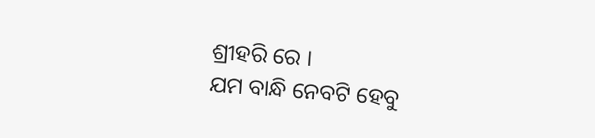ଶ୍ରୀହରି ରେ ।
ଯମ ବାନ୍ଧି ନେବଟି ହେବୁ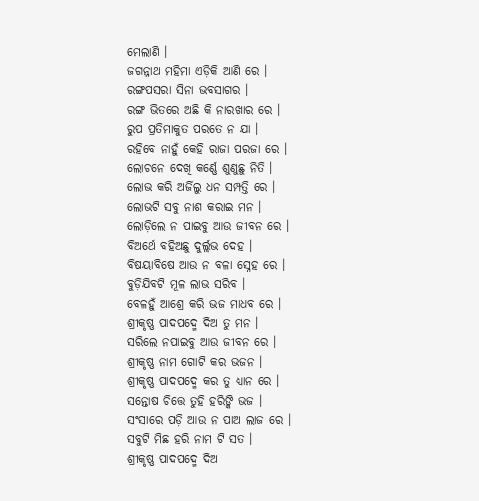ମେଲାଣି ।
ଜଗନ୍ନାଥ ମହିମା ଏଡ଼ିକି ଆଣି ରେ ।
ରଙ୍ଗପସରା ସିନା ଭବସାଗର ।
ରଙ୍ଗ ଭିତରେ ଅଛି କି ନାରଖାର ରେ ।
ରୁପ ପ୍ରତିମାକୁତ ପରତେ ନ ଯା ।
ରହିବେ ନାହୁଁ କେହି ରାଜା ପରଜା ରେ ।
ଲୋଚନେ ଦେଖି କର୍ଣ୍ଣେ ଶୁଣୁଛୁ ନିତି ।
ଲୋଭ କରି ଅର୍ଜିଲୁ ଧନ ସମ୍ପତ୍ତି ରେ ।
ଲୋଭଟି ସବୁ ନାଶ କରାଇ ମନ ।
ଲୋଡ଼ିଲେ ନ ପାଇବୁ ଆଉ ଜୀବନ ରେ ।
ବିଅର୍ଥେ ବହିଅଛୁ ଦୁର୍ଲ୍ଲଭ ଦେହ ।
ବିଷୟାବିଷେ ଆଉ ନ ବଳା ସ୍ନେହ ରେ ।
ବୁଡ଼ିଯିବଟି ମୂଳ ଲାଭ ସରିବ ।
ବେଳହୁଁ ଆଶ୍ରେ କରି ଭଜ ମାଧବ ରେ ।
ଶ୍ରୀକୃଷ୍ଣ ପାଦପଦ୍ମେ ଦିଅ ତୁ ମନ ।
ସରିଲେ ନପାଇବୁ ଆଉ ଜୀବନ ରେ ।
ଶ୍ରୀକୃଷ୍ଣ ନାମ ଗୋଟି କର ଭଜନ ।
ଶ୍ରୀକୃଷ୍ଣ ପାଦପଦ୍ମେ କର ତୁ ଧ୍ୟାନ ରେ ।
ସନ୍ତୋଷ ଚିତ୍ତେ ତୁହି ହରିଙ୍କି ଭଜ ।
ସଂସାରେ ପଡ଼ି ଆଉ ନ ପାଅ ଲାଜ ରେ ।
ସବୁଟି ମିଛ ହରି ନାମ ଟି ସତ ।
ଶ୍ରୀକୃଷ୍ଣ ପାଦପଦ୍ମେ ଦିଅ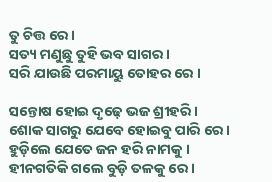ତୁ ଚିତ୍ତ ରେ ।
ସତ୍ୟ ମଣୁଛୁ ତୁହି ଭବ ସାଗର ।
ସରି ଯାଉଛି ପରମାୟୁ ତୋହର ରେ ।

ସନ୍ତୋଷ ହୋଇ ଦୃଢ଼େ ଭଜ ଶ୍ରୀହରି ।
ଶୋକ ସାଗରୁ ଯେବେ ହୋଇବୁ ପାରି ରେ ।
ହୁଡ଼ିଲେ ଯେତେ ଜନ ହରି ନାମକୁ ।
ହୀନଗତିକି ଗଲେ ବୁଡ଼ି ତଳକୁ ରେ ।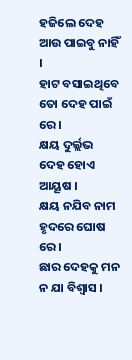ହଜିଲେ ଦେହ ଆଉ ପାଇବୁ ନାହିଁ ।
ହାଟ ବସାଇଥିବେ ତୋ ଦେହ ପାଇଁ ରେ ।
କ୍ଷୟ ଦୁର୍ଲ୍ଲଭ ଦେହ ହୋଏ ଆୟୂଷ ।
କ୍ଷୟ ନଯିବ ନାମ ହୃଦରେ ଘୋଷ ରେ ।
ଛାର ଦେହକୁ ମନ ନ ଯା ବିଶ୍ୱାସ ।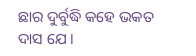ଛାର ଦୁର୍ବୁଦ୍ଧି କହେ ଭକତ ଦାସ ଯେ ।